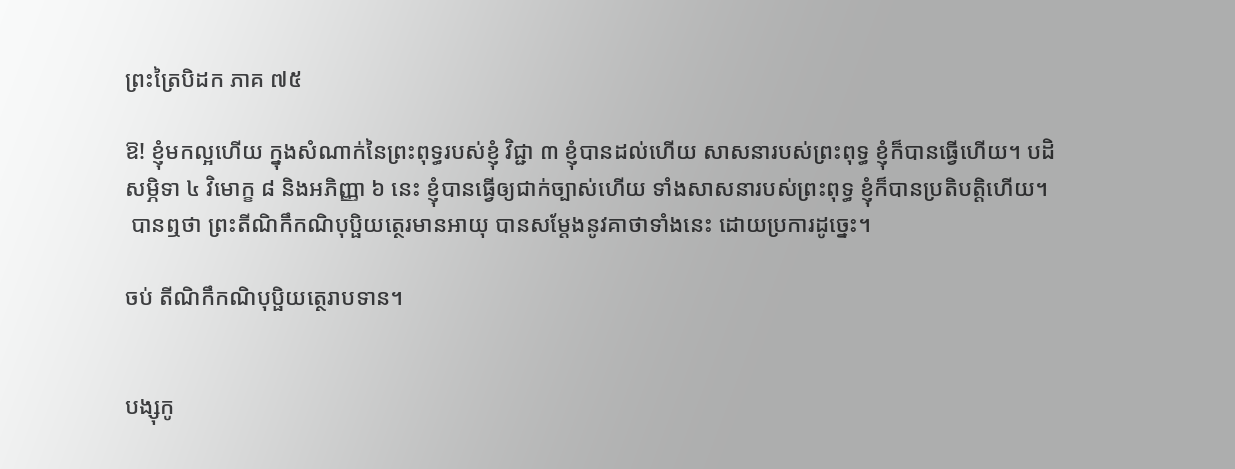ព្រះត្រៃបិដក ភាគ ៧៥

ឱ! ខ្ញុំមកល្អហើយ ក្នុងសំណាក់នៃព្រះពុទ្ធរបស់ខ្ញុំ វិជ្ជា ៣ ខ្ញុំបានដល់ហើយ សាសនារបស់ព្រះពុទ្ធ ខ្ញុំក៏បានធ្វើហើយ។ បដិសម្ភិទា ៤ វិមោក្ខ ៨ និងអភិញ្ញា ៦ នេះ ខ្ញុំបានធ្វើឲ្យជាក់ច្បាស់ហើយ ទាំងសាសនារបស់ព្រះពុទ្ធ ខ្ញុំក៏បានប្រតិបត្តិហើយ។
 បានឮថា ព្រះតីណិកឹកណិបុប្ផិយត្ថេរមានអាយុ បានសម្តែងនូវគាថាទាំងនេះ ដោយប្រការដូច្នេះ។

ចប់ តីណិកឹកណិបុប្ផិយត្ថេរាបទាន។


បង្សុកូ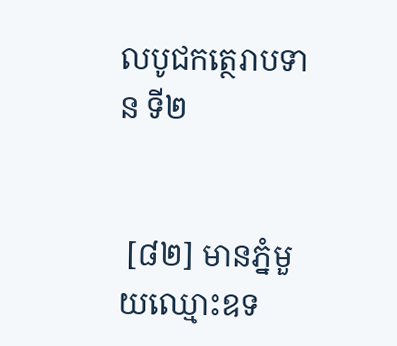លបូជកត្ថេរាបទាន ទី២


 [៨២] មានភ្នំមួយឈ្មោះឧទ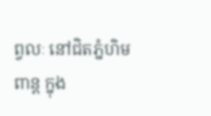ព្វលៈ នៅជិតភ្នំហិមពាន្ត ក្នុង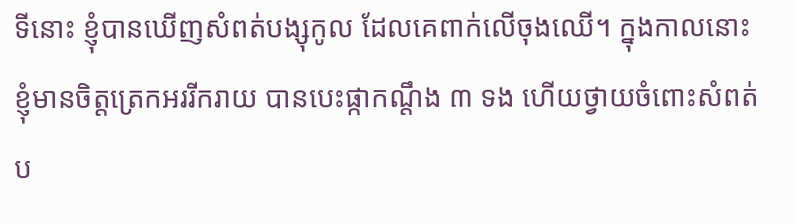ទីនោះ ខ្ញុំបានឃើញសំពត់បង្សុកូល ដែលគេពាក់លើចុងឈើ។ ក្នុងកាលនោះ ខ្ញុំមានចិត្តត្រេកអររីករាយ បានបេះផ្កាកណ្តឹង ៣ ទង ហើយថ្វាយចំពោះសំពត់ប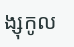ង្សុកូល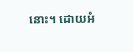នោះ។ ដោយអំ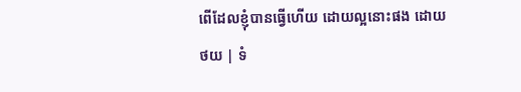ពើដែលខ្ញុំបានធ្វើហើយ ដោយល្អនោះផង ដោយ
ថយ | ទំ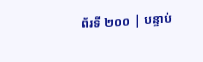ព័រទី ២០០ | បន្ទាប់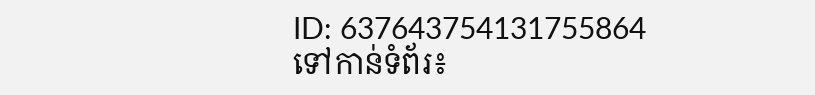ID: 637643754131755864
ទៅកាន់ទំព័រ៖